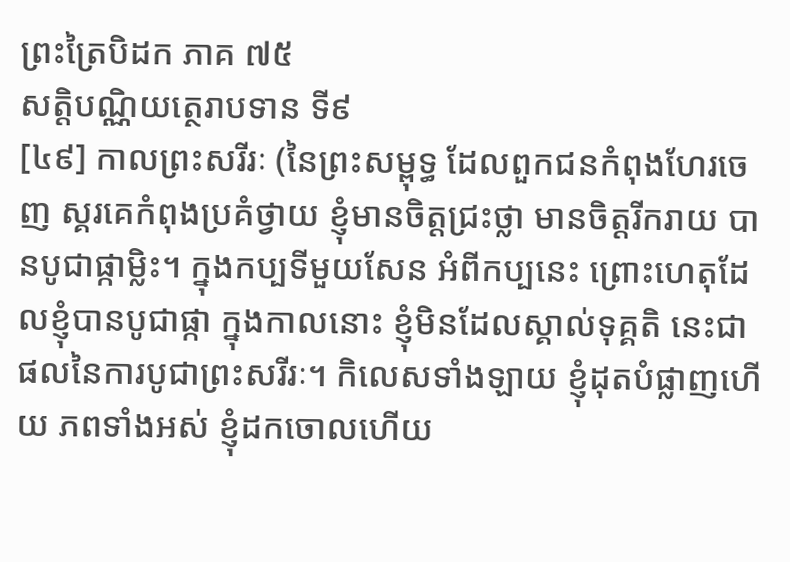ព្រះត្រៃបិដក ភាគ ៧៥
សត្តិបណ្ណិយត្ថេរាបទាន ទី៩
[៤៩] កាលព្រះសរីរៈ (នៃព្រះសម្ពុទ្ធ ដែលពួកជនកំពុងហែរចេញ ស្គរគេកំពុងប្រគំថ្វាយ ខ្ញុំមានចិត្តជ្រះថ្លា មានចិត្តរីករាយ បានបូជាផ្កាម្លិះ។ ក្នុងកប្បទីមួយសែន អំពីកប្បនេះ ព្រោះហេតុដែលខ្ញុំបានបូជាផ្កា ក្នុងកាលនោះ ខ្ញុំមិនដែលស្គាល់ទុគ្គតិ នេះជាផលនៃការបូជាព្រះសរីរៈ។ កិលេសទាំងឡាយ ខ្ញុំដុតបំផ្លាញហើយ ភពទាំងអស់ ខ្ញុំដកចោលហើយ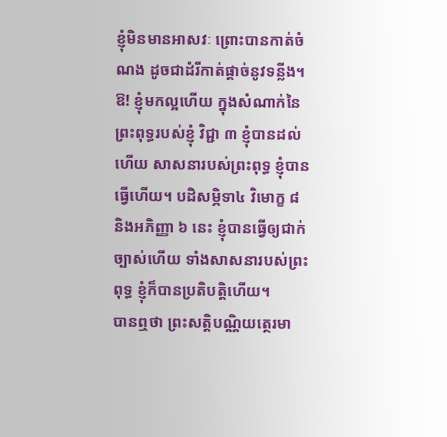ខ្ញុំមិនមានអាសវៈ ព្រោះបានកាត់ចំណង ដូចជាដំរីកាត់ផ្តាច់នូវទន្លីង។ ឱ! ខ្ញុំមកល្អហើយ ក្នុងសំណាក់នៃព្រះពុទ្ធរបស់ខ្ញុំ វិជ្ជា ៣ ខ្ញុំបានដល់ហើយ សាសនារបស់ព្រះពុទ្ធ ខ្ញុំបានធ្វើហើយ។ បដិសម្ភិទា៤ វិមោក្ខ ៨ និងអភិញ្ញា ៦ នេះ ខ្ញុំបានធ្វើឲ្យជាក់ច្បាស់ហើយ ទាំងសាសនារបស់ព្រះពុទ្ធ ខ្ញុំក៏បានប្រតិបត្តិហើយ។
បានឮថា ព្រះសត្តិបណ្ណិយត្ថេរមា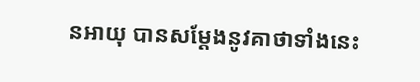នអាយុ បានសម្តែងនូវគាថាទាំងនេះ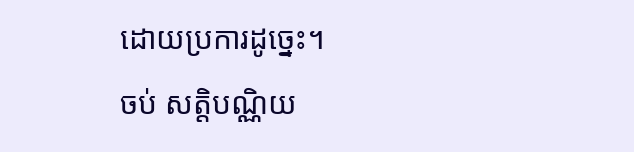ដោយប្រការដូច្នេះ។
ចប់ សត្តិបណ្ណិយ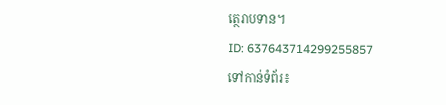ត្ថេរាបទាន។
ID: 637643714299255857
ទៅកាន់ទំព័រ៖